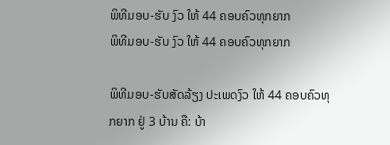ພິທີມອບ-ຮັບ ງົວ ໃຫ້ 44 ຄອບຄົວທຸກຍາກ
ພິທີມອບ-ຮັບ ງົວ ໃຫ້ 44 ຄອບຄົວທຸກຍາກ

ພິທີມອບ-ຮັບສັດລ້ຽງ ປະເພດງົວ ໃຫ້ 44 ຄອບຄົວທຸກຍາກ ຢູ່ 3 ບ້ານ ຄື: ບ້າ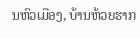ນຫົວເມືອງ, ບ້ານຫ້ວຍຮາກ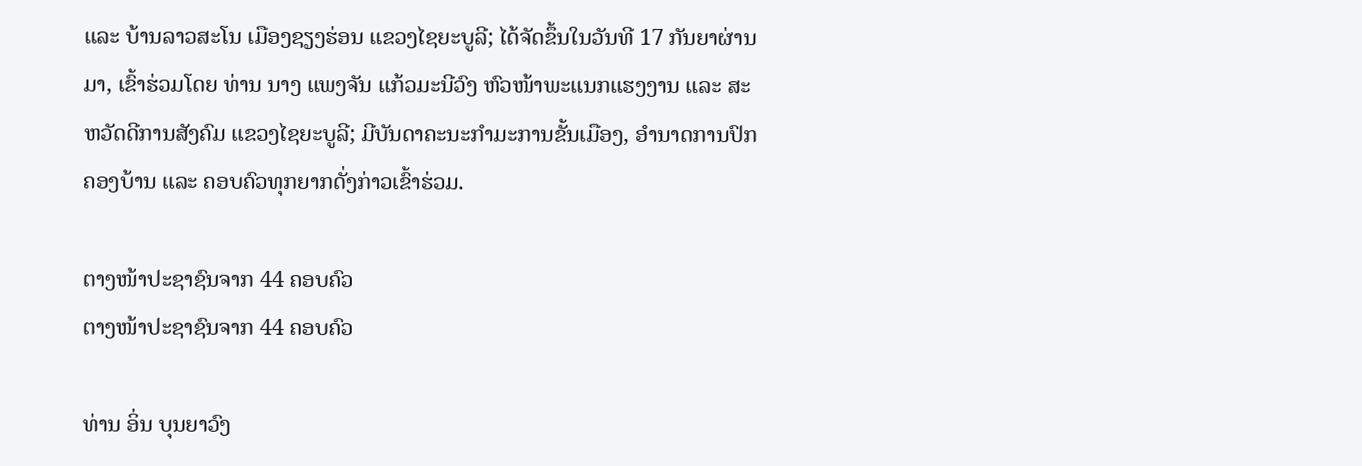ແລະ ບ້ານລາວສະໂນ ເມືອງຊຽງຮ່ອນ ແຂວງໄຊຍະບູລີ; ໄດ້ຈັດຂຶ້ນໃນວັນທີ 17 ກັນຍາຜ່ານມາ, ເຂົ້າຮ່ວມໂດຍ ທ່ານ ນາງ ແພງຈັນ ແກ້ວມະນີວົງ ຫົວໜ້າພະແນກແຮງງານ ແລະ ສະຫວັດດີການສັງຄົມ ແຂວງໄຊຍະບູລີ; ມີບັນດາຄະນະກໍາມະການຂັ້ນເມືອງ, ອຳນາດການປົກຄອງບ້ານ ແລະ ຄອບຄົວທຸກຍາກດັ່ງກ່າວເຂົ້າຮ່ວມ.

ຕາງໜ້າປະຊາຊົນຈາກ 44 ຄອບຄົວ
ຕາງໜ້າປະຊາຊົນຈາກ 44 ຄອບຄົວ

ທ່ານ ອິ່ນ ບຸນຍາວົງ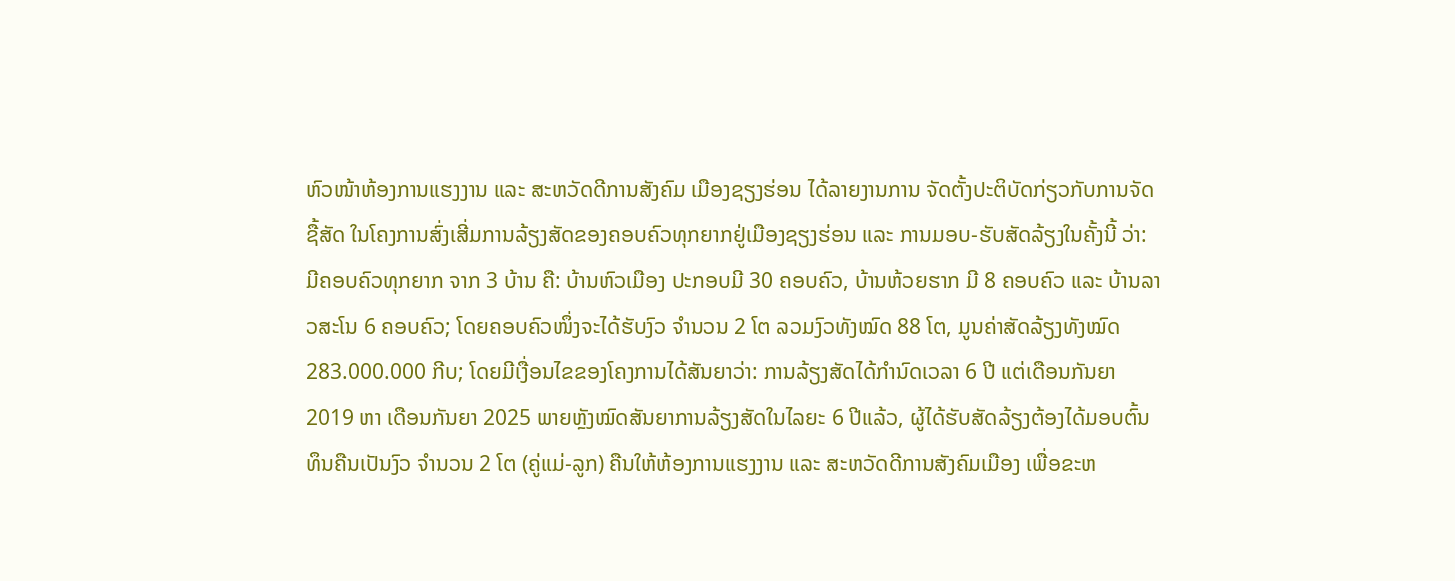ຫົວໜ້າຫ້ອງການແຮງງານ ແລະ ສະຫວັດດີການສັງຄົມ ເມືອງຊຽງຮ່ອນ ໄດ້ລາຍງານການ ຈັດຕັ້ງປະຕິບັດກ່ຽວກັບການຈັດຊື້ສັດ ໃນໂຄງການສົ່ງເສີ່ມການລ້ຽງສັດຂອງຄອບຄົວທຸກຍາກຢູ່ເມືອງຊຽງຮ່ອນ ແລະ ການມອບ-ຮັບສັດລ້ຽງໃນຄັ້ງນີ້ ວ່າ: ມີຄອບຄົວທຸກຍາກ ຈາກ 3 ບ້ານ ຄື: ບ້ານຫົວເມືອງ ປະກອບມີ 30 ຄອບຄົວ, ບ້ານຫ້ວຍຮາກ ມີ 8 ຄອບຄົວ ແລະ ບ້ານລາວສະໂນ 6 ຄອບຄົວ; ໂດຍຄອບຄົວໜຶ່ງຈະໄດ້ຮັບງົວ ຈຳນວນ 2 ໂຕ ລວມງົວທັງໝົດ 88 ໂຕ, ມູນຄ່າສັດລ້ຽງທັງໝົດ 283.000.000 ກີບ; ໂດຍມີເງື່ອນໄຂຂອງໂຄງການໄດ້ສັນຍາວ່າ: ການລ້ຽງສັດໄດ້ກໍານົດເວລາ 6 ປີ ແຕ່ເດືອນກັນຍາ 2019 ຫາ ເດືອນກັນຍາ 2025 ພາຍຫຼັງໝົດສັນຍາການລ້ຽງສັດໃນໄລຍະ 6 ປີແລ້ວ, ຜູ້ໄດ້ຮັບສັດລ້ຽງຕ້ອງໄດ້ມອບຕົ້ນທຶນຄືນເປັນງົວ ຈຳນວນ 2 ໂຕ (ຄູ່ແມ່-ລູກ) ຄືນໃຫ້ຫ້ອງການແຮງງານ ແລະ ສະຫວັດດີການສັງຄົມເມືອງ ເພື່ອຂະຫ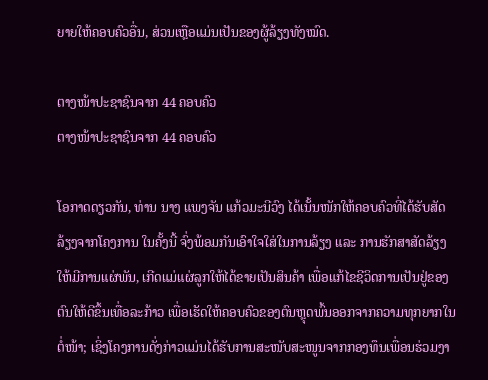ຍາຍໃຫ້ຄອບຄົວອື່ນ, ສ່ວນເຫຼືອແມ່ນເປັນຂອງຜູ້ລ້ຽງທັງໝົດ.

ຕາງໜ້າປະຊາຊົນຈາກ 44 ຄອບຄົວ
ຕາງໜ້າປະຊາຊົນຈາກ 44 ຄອບຄົວ

ໂອກາດດຽວກັນ, ທ່ານ ນາງ ແພງຈັນ ແກ້ວມະນີວົງ ໄດ້ເນັ້ນໜັກໃຫ້ຄອບຄົວທີ່ໄດ້ຮັບສັດລ້ຽງຈາກໂຄງການ ໃນຄັ້ງນີ້ ຈົ່ງພ້ອມກັນເອົາໃຈໃສ່ໃນການລ້ຽງ ແລະ ການຮັກສາສັດລ້ຽງໃຫ້ມີການແຜ່ພັນ, ເກີດແມ່ແຜ່ລູກໃຫ້ໄດ້ຂາຍເປັນສິນຄ້າ ເພື່ອແກ້ໄຂຊີວິດການເປັນຢູ່ຂອງຕົນໃຫ້ດີຂຶ້ນເທື່ອລະກ້າວ ເພື່ອເຮັດໃຫ້ຄອບຄົວຂອງຕົນຫຼຸດພົ້ນອອກຈາກຄວາມທຸກຍາກໃນຕໍ່ໜ້າ; ເຊິ່ງໂຄງການດັ່ງກ່າວແມ່ນໄດ້ຮັບການສະໜັບສະໜູນຈາກກອງທຶນເພື່ອນຮ່ວມງາ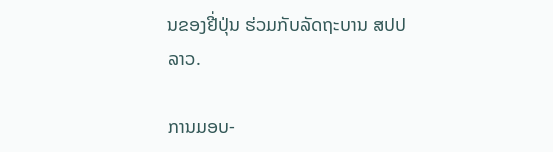ນຂອງຢີ່ປຸ່ນ ຮ່ວມກັບລັດຖະບານ ສປປ ລາວ.

ການມອບ-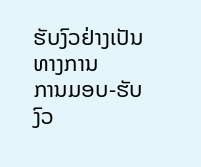ຮັບງົວຢ່າງເປັນທາງການ
ການມອບ-ຮັບງົວ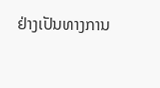ຢ່າງເປັນທາງການ